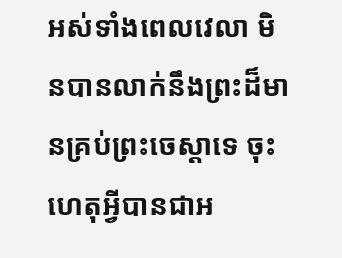អស់ទាំងពេលវេលា មិនបានលាក់នឹងព្រះដ៏មានគ្រប់ព្រះចេស្តាទេ ចុះហេតុអ្វីបានជាអ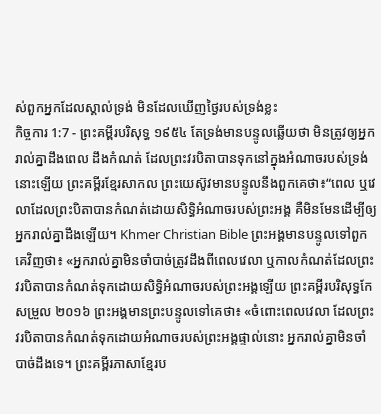ស់ពួកអ្នកដែលស្គាល់ទ្រង់ មិនដែលឃើញថ្ងៃរបស់ទ្រង់ខ្លះ
កិច្ចការ 1:7 - ព្រះគម្ពីរបរិសុទ្ធ ១៩៥៤ តែទ្រង់មានបន្ទូលឆ្លើយថា មិនត្រូវឲ្យអ្នករាល់គ្នាដឹងពេល ដឹងកំណត់ ដែលព្រះវរបិតាបានទុកនៅក្នុងអំណាចរបស់ទ្រង់នោះឡើយ ព្រះគម្ពីរខ្មែរសាកល ព្រះយេស៊ូវមានបន្ទូលនឹងពួកគេថា៖“ពេល ឬវេលាដែលព្រះបិតាបានកំណត់ដោយសិទ្ធិអំណាចរបស់ព្រះអង្គ គឺមិនមែនដើម្បីឲ្យអ្នករាល់គ្នាដឹងឡើយ។ Khmer Christian Bible ព្រះអង្គមានបន្ទូលទៅពួកគេវិញថា៖ «អ្នករាល់គ្នាមិនចាំបាច់ត្រូវដឹងពីពេលវេលា ឬកាលកំណត់ដែលព្រះវរបិតាបានកំណត់ទុកដោយសិទ្ធិអំណាចរបស់ព្រះអង្គឡើយ ព្រះគម្ពីរបរិសុទ្ធកែសម្រួល ២០១៦ ព្រះអង្គមានព្រះបន្ទូលទៅគេថា៖ «ចំពោះពេលវេលា ដែលព្រះវរបិតាបានកំណត់ទុកដោយអំណាចរបស់ព្រះអង្គផ្ទាល់នោះ អ្នករាល់គ្នាមិនចាំបាច់ដឹងទេ។ ព្រះគម្ពីរភាសាខ្មែរប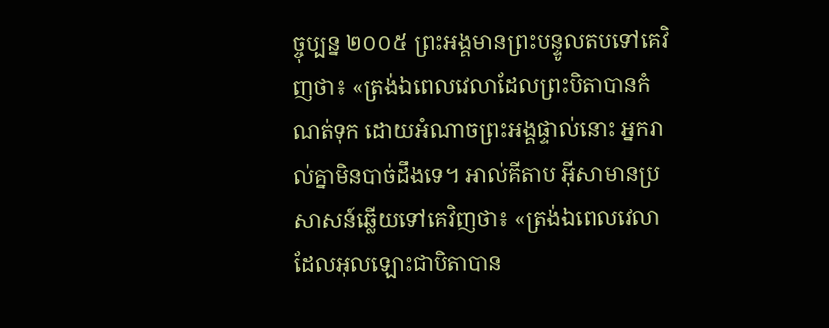ច្ចុប្បន្ន ២០០៥ ព្រះអង្គមានព្រះបន្ទូលតបទៅគេវិញថា៖ «ត្រង់ឯពេលវេលាដែលព្រះបិតាបានកំណត់ទុក ដោយអំណាចព្រះអង្គផ្ទាល់នោះ អ្នករាល់គ្នាមិនបាច់ដឹងទេ។ អាល់គីតាប អ៊ីសាមានប្រសាសន៍ឆ្លើយទៅគេវិញថា៖ «ត្រង់ឯពេលវេលាដែលអុលឡោះជាបិតាបាន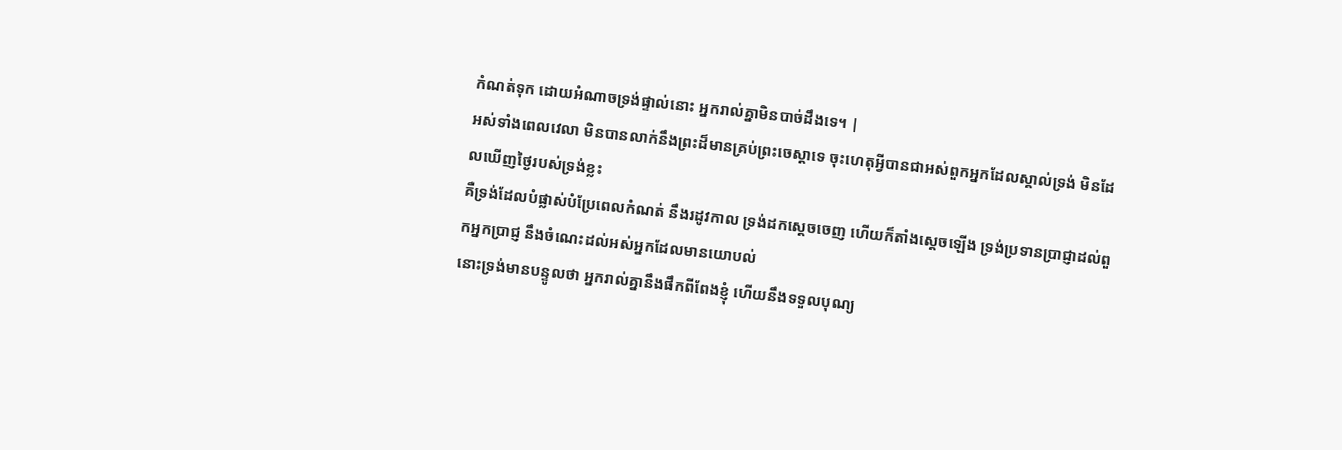កំណត់ទុក ដោយអំណាចទ្រង់ផ្ទាល់នោះ អ្នករាល់គ្នាមិនបាច់ដឹងទេ។ |
អស់ទាំងពេលវេលា មិនបានលាក់នឹងព្រះដ៏មានគ្រប់ព្រះចេស្តាទេ ចុះហេតុអ្វីបានជាអស់ពួកអ្នកដែលស្គាល់ទ្រង់ មិនដែលឃើញថ្ងៃរបស់ទ្រង់ខ្លះ
គឺទ្រង់ដែលបំផ្លាស់បំប្រែពេលកំណត់ នឹងរដូវកាល ទ្រង់ដកស្តេចចេញ ហើយក៏តាំងស្តេចឡើង ទ្រង់ប្រទានប្រាជ្ញាដល់ពួកអ្នកប្រាជ្ញ នឹងចំណេះដល់អស់អ្នកដែលមានយោបល់
នោះទ្រង់មានបន្ទូលថា អ្នករាល់គ្នានឹងផឹកពីពែងខ្ញុំ ហើយនឹងទទួលបុណ្យ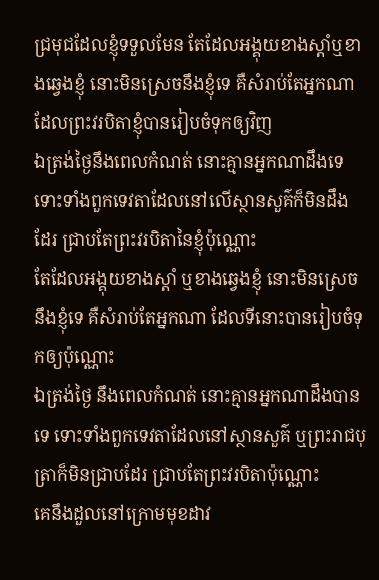ជ្រមុជដែលខ្ញុំទទួលមែន តែដែលអង្គុយខាងស្តាំឬខាងឆ្វេងខ្ញុំ នោះមិនស្រេចនឹងខ្ញុំទេ គឺសំរាប់តែអ្នកណា ដែលព្រះវរបិតាខ្ញុំបានរៀបចំទុកឲ្យវិញ
ឯត្រង់ថ្ងៃនឹងពេលកំណត់ នោះគ្មានអ្នកណាដឹងទេ ទោះទាំងពួកទេវតាដែលនៅលើស្ថានសួគ៌ក៏មិនដឹងដែរ ជ្រាបតែព្រះវរបិតានៃខ្ញុំប៉ុណ្ណោះ
តែដែលអង្គុយខាងស្តាំ ឬខាងឆ្វេងខ្ញុំ នោះមិនស្រេចនឹងខ្ញុំទេ គឺសំរាប់តែអ្នកណា ដែលទីនោះបានរៀបចំទុកឲ្យប៉ុណ្ណោះ
ឯត្រង់ថ្ងៃ នឹងពេលកំណត់ នោះគ្មានអ្នកណាដឹងបានទេ ទោះទាំងពួកទេវតាដែលនៅស្ថានសួគ៌ ឬព្រះរាជបុត្រាក៏មិនជ្រាបដែរ ជ្រាបតែព្រះវរបិតាប៉ុណ្ណោះ
គេនឹងដួលនៅក្រោមមុខដាវ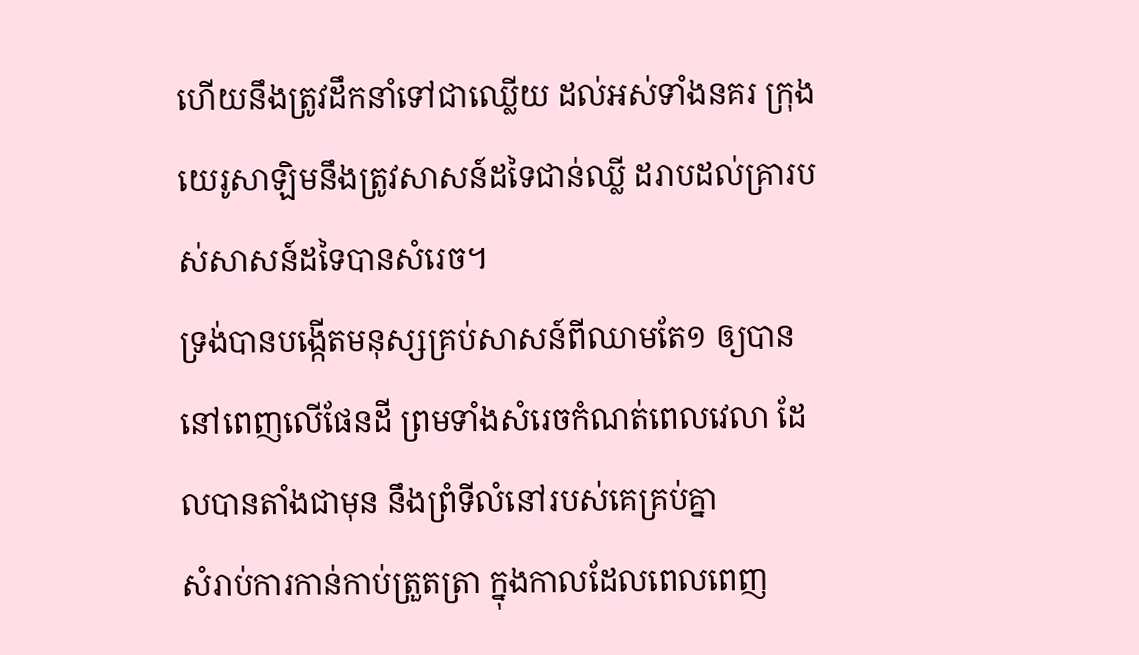ហើយនឹងត្រូវដឹកនាំទៅជាឈ្លើយ ដល់អស់ទាំងនគរ ក្រុងយេរូសាឡិមនឹងត្រូវសាសន៍ដទៃជាន់ឈ្លី ដរាបដល់គ្រារបស់សាសន៍ដទៃបានសំរេច។
ទ្រង់បានបង្កើតមនុស្សគ្រប់សាសន៍ពីឈាមតែ១ ឲ្យបាននៅពេញលើផែនដី ព្រមទាំងសំរេចកំណត់ពេលវេលា ដែលបានតាំងជាមុន នឹងព្រំទីលំនៅរបស់គេគ្រប់គ្នា
សំរាប់ការកាន់កាប់ត្រួតត្រា ក្នុងកាលដែលពេលពេញ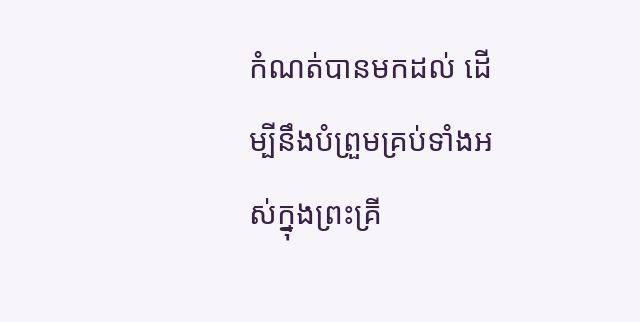កំណត់បានមកដល់ ដើម្បីនឹងបំព្រួមគ្រប់ទាំងអស់ក្នុងព្រះគ្រី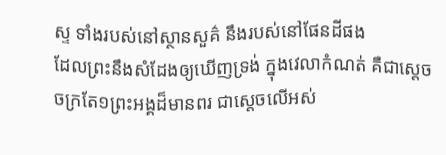ស្ទ ទាំងរបស់នៅស្ថានសួគ៌ នឹងរបស់នៅផែនដីផង
ដែលព្រះនឹងសំដែងឲ្យឃើញទ្រង់ ក្នុងវេលាកំណត់ គឺជាស្តេចចក្រតែ១ព្រះអង្គដ៏មានពរ ជាស្តេចលើអស់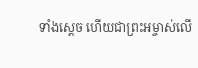ទាំងស្តេច ហើយជាព្រះអម្ចាស់លើ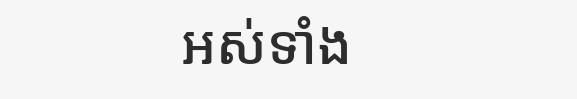អស់ទាំង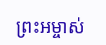ព្រះអម្ចាស់